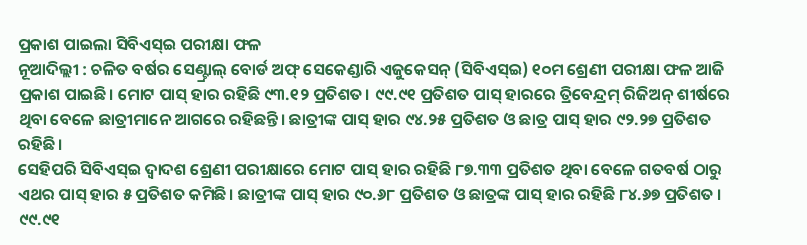ପ୍ରକାଶ ପାଇଲା ସିବିଏସ୍ଇ ପରୀକ୍ଷା ଫଳ
ନୂଆଦିଲ୍ଲୀ : ଚଳିତ ବର୍ଷର ସେଣ୍ଟ୍ରାଲ୍ ବୋର୍ଡ ଅଫ୍ ସେକେଣ୍ଡାରି ଏଜୁକେସନ୍ (ସିବିଏସ୍ଇ) ୧୦ମ ଶ୍ରେଣୀ ପରୀକ୍ଷା ଫଳ ଆଜି ପ୍ରକାଶ ପାଇଛି। ମୋଟ ପାସ୍ ହାର ରହିଛି ୯୩.୧୨ ପ୍ରତିଶତ। ୯୯.୯୧ ପ୍ରତିଶତ ପାସ୍ ହାରରେ ତ୍ରିବେନ୍ଦ୍ରମ୍ ରିଜିଅନ୍ ଶୀର୍ଷରେ ଥିବା ବେଳେ ଛାତ୍ରୀମାନେ ଆଗରେ ରହିଛନ୍ତି। ଛାତ୍ରୀଙ୍କ ପାସ୍ ହାର ୯୪.୨୫ ପ୍ରତିଶତ ଓ ଛାତ୍ର ପାସ୍ ହାର ୯୨.୨୭ ପ୍ରତିଶତ ରହିଛି।
ସେହିପରି ସିବିଏସ୍ଇ ଦ୍ୱାଦଶ ଶ୍ରେଣୀ ପରୀକ୍ଷାରେ ମୋଟ ପାସ୍ ହାର ରହିଛି ୮୭.୩୩ ପ୍ରତିଶତ ଥିବା ବେଳେ ଗତବର୍ଷ ଠାରୁ ଏଥର ପାସ୍ ହାର ୫ ପ୍ରତିଶତ କମିଛି। ଛାତ୍ରୀଙ୍କ ପାସ୍ ହାର ୯୦.୬୮ ପ୍ରତିଶତ ଓ ଛାତ୍ରଙ୍କ ପାସ୍ ହାର ରହିଛି ୮୪.୬୭ ପ୍ରତିଶତ । ୯୯.୯୧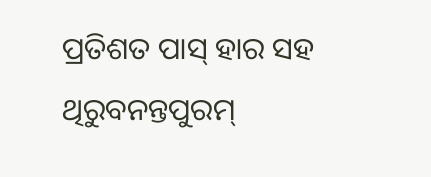ପ୍ରତିଶତ ପାସ୍ ହାର ସହ ଥିରୁବନନ୍ତପୁରମ୍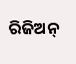ରିଜିଅନ୍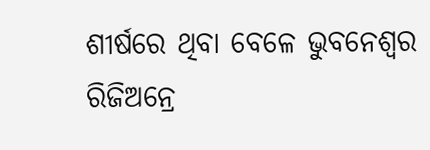ଶୀର୍ଷରେ ଥିବା ବେଳେ ଭୁବନେଶ୍ୱର ରିଜିଅନ୍ରେ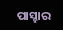ପାସ୍ହାର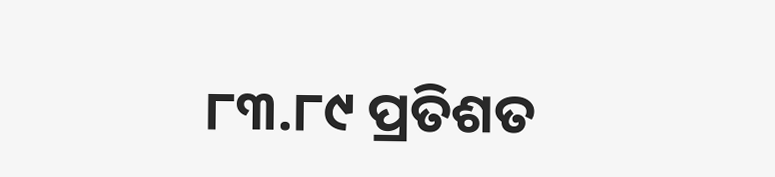୮୩.୮୯ ପ୍ରତିଶତ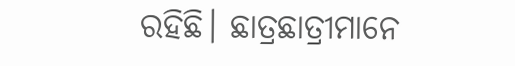ରହିଛି। ଛାତ୍ରଛାତ୍ରୀମାନେ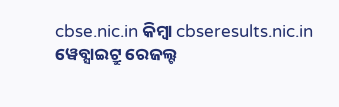cbse.nic.in କିମ୍ବା cbseresults.nic.in ୱେବ୍ସାଇଟ୍ରୁ ରେଜଲ୍ଟ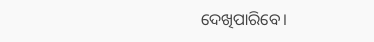ଦେଖିପାରିବେ।